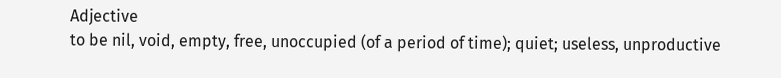Adjective
to be nil, void, empty, free, unoccupied (of a period of time); quiet; useless, unproductive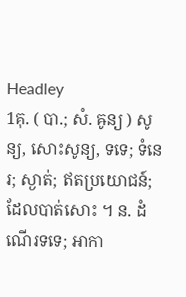Headley
1គុ. ( បា.; សំ. ឝូន្យ ) សូន្យ, សោះសូន្យ, ទទេ; ទំនេរ; ស្ងាត់; ឥតប្រយោជន៍; ដែលបាត់សោះ ។ ន. ដំណើរទទេ; អាកា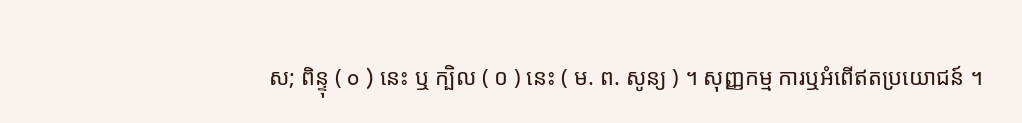ស; ពិន្ទុ ( o ) នេះ ឬ ក្បិល ( ០ ) នេះ ( ម. ព. សូន្យ ) ។ សុញ្ញកម្ម ការឬអំពើឥតប្រយោជន៍ ។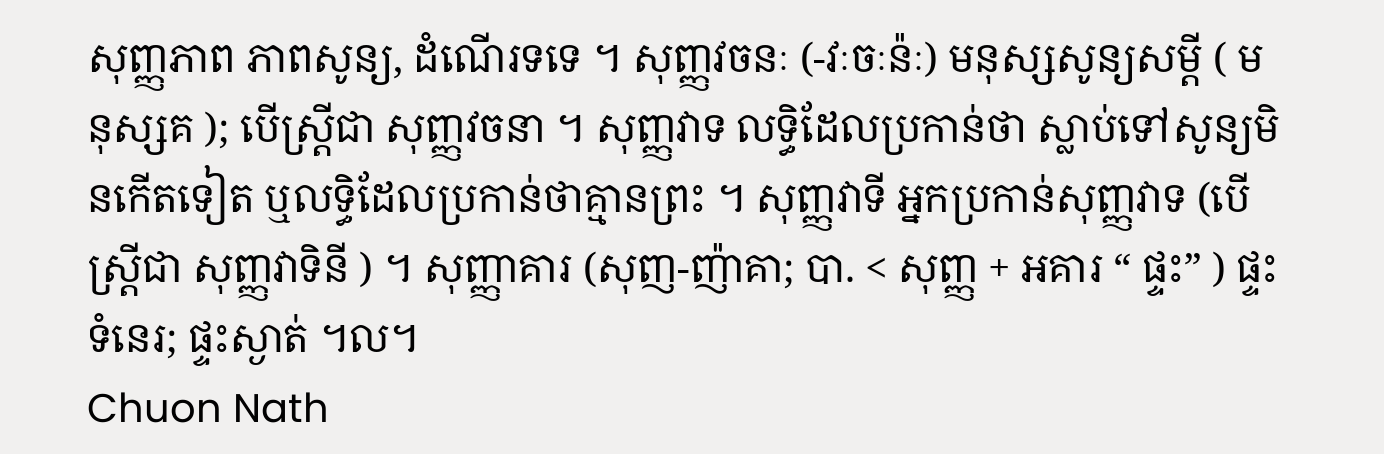សុញ្ញភាព ភាពសូន្យ, ដំណើរទទេ ។ សុញ្ញវចនៈ (-វៈចៈន៉ៈ) មនុស្សសូន្យសម្តី ( មនុស្សគ ); បើស្រ្តីជា សុញ្ញវចនា ។ សុញ្ញវាទ លទ្ធិដែលប្រកាន់ថា ស្លាប់ទៅសូន្យមិនកើតទៀត ឬលទ្ធិដែលប្រកាន់ថាគ្មានព្រះ ។ សុញ្ញវាទី អ្នកប្រកាន់សុញ្ញវាទ (បើស្រ្តីជា សុញ្ញវាទិនី ) ។ សុញ្ញាគារ (សុញ-ញ៉ាគា; បា. < សុញ្ញ + អគារ “ ផ្ទះ” ) ផ្ទះទំនេរ; ផ្ទះស្ងាត់ ។ល។
Chuon Nath